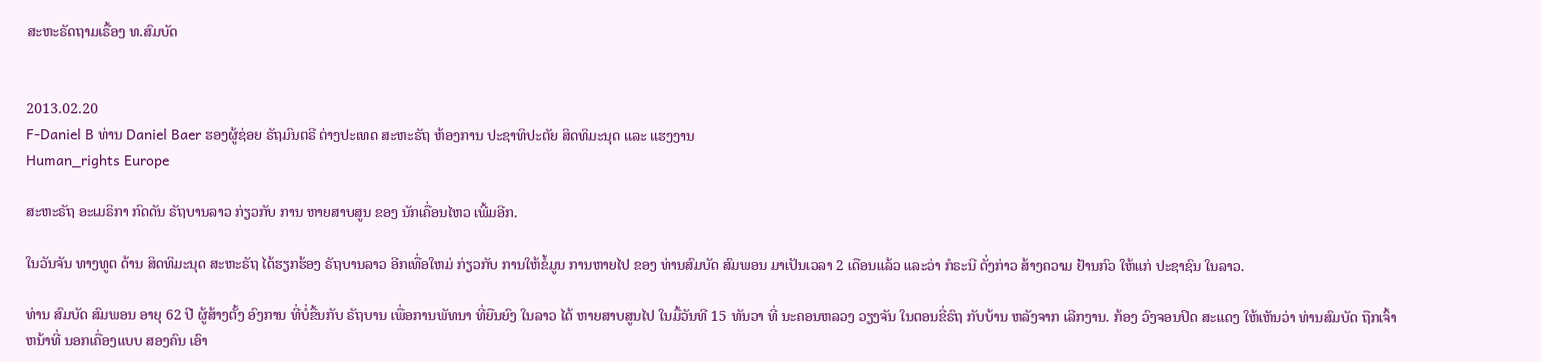ສະຫະຣັດຖາມເຣື້ອງ ທ.ສົມບັດ


2013.02.20
F-Daniel B ທ່ານ Daniel Baer ຮອງຜູ້ຊ່ອຍ ຣັຖມົນຕຣີ ຕ່າງປະເທດ ສະຫະຣັຖ ຫ້ອງການ ປະຊາທິປະຕັຍ ສິດທິມະນຸດ ແລະ ແຮງງານ
Human_rights Europe

ສະຫະຣັຖ ອະເມຣິກາ ກົດດັນ ຣັຖບານລາວ ກ່ຽວກັບ ການ ຫາຍສາບສູນ ຂອງ ນັກເຄື່ອນໄຫວ ເພີ້ມອີກ.

ໃນວັນຈັນ ທາງທູຕ ດ້ານ ສິດທິມະນຸດ ສະຫະຣັຖ ໄດ້ຮຽກຮ້ອງ ຣັຖບານລາວ ອີກເທື່ອໃຫມ່ ກ່ຽວກັບ ການໃຫ້ຂໍ້ມູນ ການຫາຍໄປ ຂອງ ທ່ານສົມບັດ ສົມພອນ ມາເປັນເວລາ 2 ເດືອນແລ້ວ ແລະວ່າ ກໍຣະນີ ດັ່ງກ່າວ ສ້າງຄວາມ ຢ້ານກົວ ໃຫ້ແກ່ ປະຊາຊົນ ໃນລາວ.

ທ່ານ ສົມບັດ ສົມພອນ ອາຍຸ 62 ປີ ຜູ້ສ້າງຕັ້ງ ອົງການ ທີ່ບໍ່ຂື້ນກັບ ຣັຖບານ ເພື່ອການພັທນາ ທີ່ຍືນຍົງ ໃນລາວ ໄດ້ ຫາຍສາບສູນໄປ ໃນມື້ວັນທີ 15 ທັນວາ ທີ່ ນະຄອນຫລວງ ວຽງຈັນ ໃນຕອນຂີ່ຣົຖ ກັບບ້ານ ຫລັງຈາກ ເລີກງານ. ກ້ອງ ວົງຈອນປິດ ສະແດງ ໃຫ້ເຫັນວ່າ ທ່ານສົມບັດ ຖືກເຈົ້າຫນ້າທີ່ ນອກເຄື່ອງແບບ ສອງຄົນ ເອົາ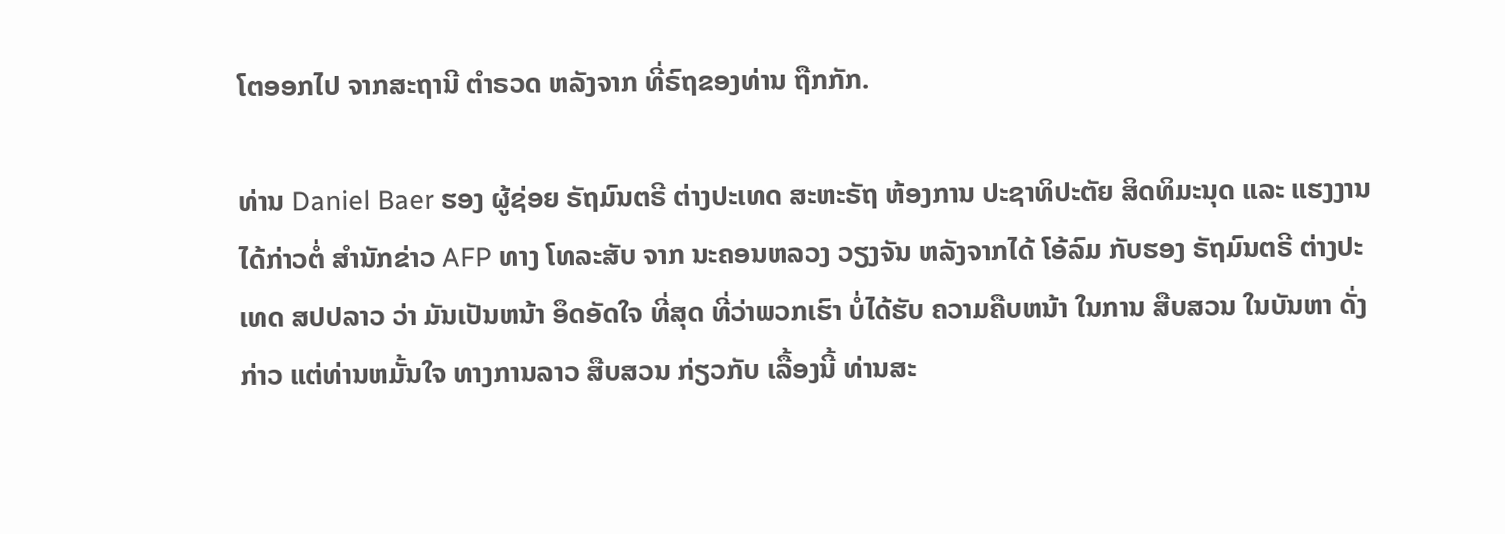ໂຕອອກໄປ ຈາກສະຖານີ ຕຳຣວດ ຫລັງຈາກ ທີ່ຣົຖຂອງທ່ານ ຖືກກັກ.

ທ່ານ Daniel Baer ຮອງ ຜູ້ຊ່ອຍ ຣັຖມົນຕຣີ ຕ່າງປະເທດ ສະຫະຣັຖ ຫ້ອງການ ປະຊາທິປະຕັຍ ສິດທິມະນຸດ ແລະ ແຮງງານ ໄດ້ກ່າວຕໍ່ ສຳນັກຂ່າວ AFP ທາງ ໂທລະສັບ ຈາກ ນະຄອນຫລວງ ວຽງຈັນ ຫລັງຈາກໄດ້ ໂອ້ລົມ ກັບຮອງ ຣັຖມົນຕຣີ ຕ່າງປະເທດ ສປປລາວ ວ່າ ມັນເປັນຫນ້າ ອຶດອັດໃຈ ທີ່ສຸດ ທີ່ວ່າພວກເຮົາ ບໍ່ໄດ້ຮັບ ຄວາມຄືບຫນ້າ ໃນການ ສືບສວນ ໃນບັນຫາ ດັ່ງກ່າວ ແຕ່ທ່ານຫມັ້ນໃຈ ທາງການລາວ ສືບສວນ ກ່ຽວກັບ ເລື້ອງນີ້ ທ່ານສະ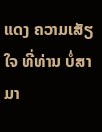ແດງ ຄວາມເສັຽໃຈ ທີ່ທ່ານ ບໍ່ສາມາ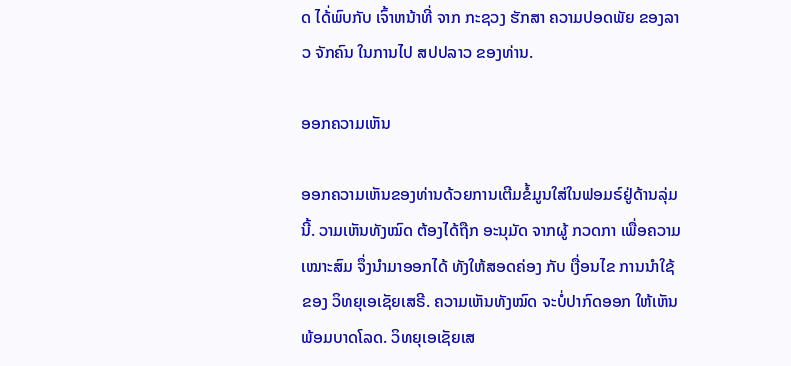ດ ໄດ້່ພົບກັບ ເຈົ້າຫນ້າທີ່ ຈາກ ກະຊວງ ຮັກສາ ຄວາມປອດພັຍ ຂອງລາວ ຈັກຄົນ ໃນການໄປ ສປປລາວ ຂອງທ່ານ.

ອອກຄວາມເຫັນ

ອອກຄວາມເຫັນຂອງທ່ານດ້ວຍການເຕີມຂໍ້ມູນໃສ່ໃນຟອມຣ໌ຢູ່ດ້ານລຸ່ມນີ້. ວາມເຫັນທັງໝົດ ຕ້ອງໄດ້ຖືກ ອະນຸມັດ ຈາກຜູ້ ກວດກາ ເພື່ອຄວາມເໝາະສົມ ຈຶ່ງນໍາມາອອກໄດ້ ທັງໃຫ້ສອດຄ່ອງ ກັບ ເງື່ອນໄຂ ການນຳໃຊ້ ຂອງ ວິທຍຸເອເຊັຍເສຣີ. ຄວາມເຫັນທັງໝົດ ຈະບໍ່ປາກົດອອກ ໃຫ້ເຫັນພ້ອມບາດໂລດ. ວິທຍຸເອເຊັຍເສ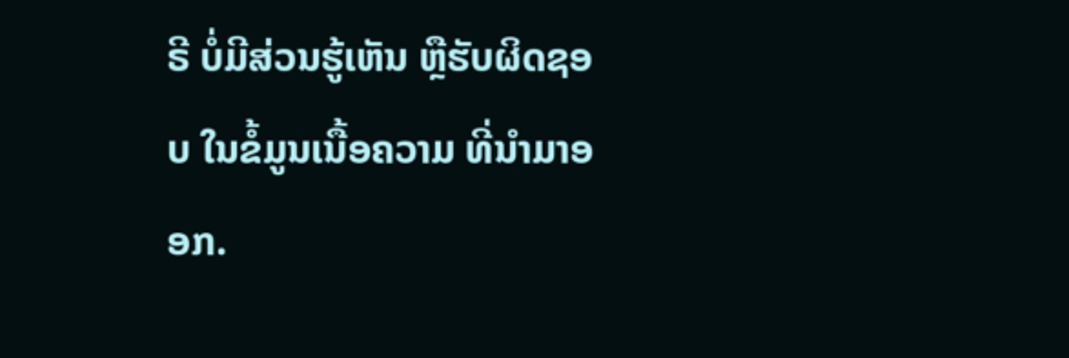ຣີ ບໍ່ມີສ່ວນຮູ້ເຫັນ ຫຼືຮັບຜິດຊອບ ໃນຂໍ້ມູນເນື້ອຄວາມ ທີ່ນໍາມາອອກ.